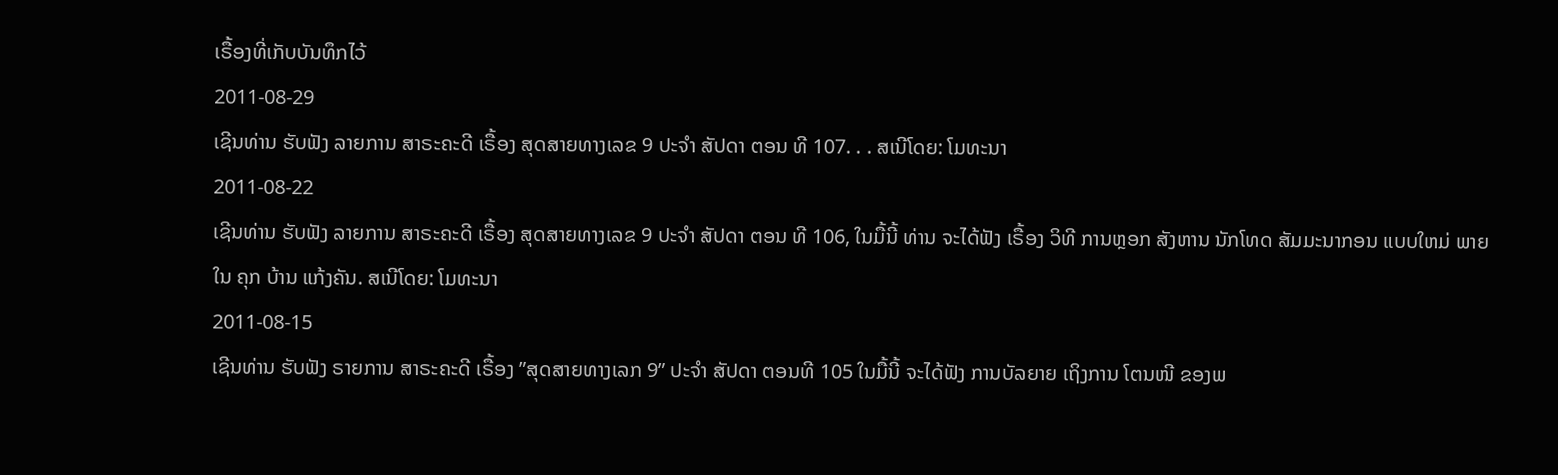ເຣື້ອງທີ່ເກັບບັນທຶກໄວ້
2011-08-29
ເຊີນທ່ານ ຮັບຟັງ ລາຍການ ສາຣະຄະດີ ເຣື້ອງ ສຸດສາຍທາງເລຂ 9 ປະຈຳ ສັປດາ ຕອນ ທີ 107. . . ສເນີໂດຍ: ໂມທະນາ
2011-08-22
ເຊີນທ່ານ ຮັບຟັງ ລາຍການ ສາຣະຄະດີ ເຣື້ອງ ສຸດສາຍທາງເລຂ 9 ປະຈຳ ສັປດາ ຕອນ ທີ 106, ໃນມື້ນີ້ ທ່ານ ຈະໄດ້ຟັງ ເຣື້ອງ ວິທີ ການຫຼອກ ສັງຫານ ນັກໂທດ ສັມມະນາກອນ ແບບໃຫມ່ ພາຍໃນ ຄຸກ ບ້ານ ແກ້ງຄັນ. ສເນີໂດຍ: ໂມທະນາ
2011-08-15
ເຊີນທ່ານ ຮັບຟັງ ຣາຍການ ສາຣະຄະດີ ເຣື້ອງ ”ສຸດສາຍທາງເລກ 9” ປະຈໍາ ສັປດາ ຕອນທີ 105 ໃນມື້ນີ້ ຈະໄດ້ຟັງ ການບັລຍາຍ ເຖິງການ ໂຕນໜີ ຂອງພ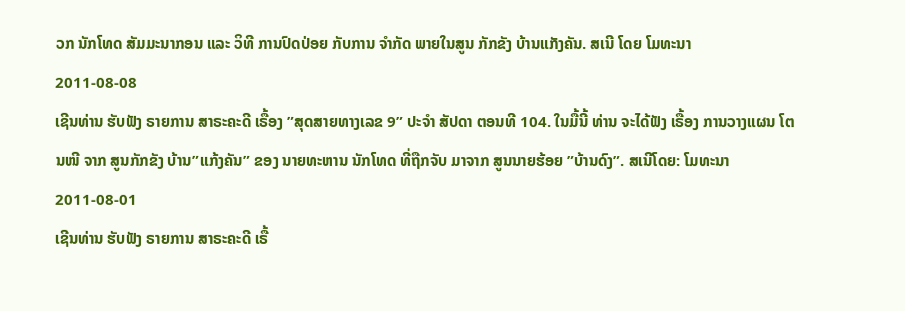ວກ ນັກໂທດ ສັມມະນາກອນ ແລະ ວິທີ ການປົດປ່ອຍ ກັບການ ຈໍາກັດ ພາຍໃນສູນ ກັກຂັງ ບ້ານແກັງຄັນ. ສເນີ ໂດຍ ໂມທະນາ
2011-08-08
ເຊີນທ່ານ ຮັບຟັງ ຣາຍການ ສາຣະຄະດີ ເຣື້ອງ ”ສຸດສາຍທາງເລຂ 9” ປະຈໍາ ສັປດາ ຕອນທີ 104. ໃນມື້ນີ້ ທ່ານ ຈະໄດ້ຟັງ ເຣື້ອງ ການວາງແຜນ ໂຕນໜີ ຈາກ ສູນກັກຂັງ ບ້ານ”ແກ້ງຄັນ” ຂອງ ນາຍທະຫານ ນັກໂທດ ທີ່ຖືກຈັບ ມາຈາກ ສູນນາຍຮ້ອຍ ”ບ້ານດົງ”. ສເນີໂດຍ: ໂມທະນາ
2011-08-01
ເຊີນທ່ານ ຮັບຟັງ ຣາຍການ ສາຣະຄະດີ ເຣື້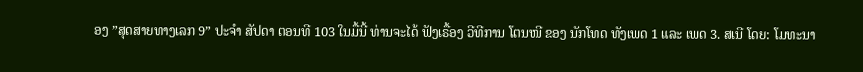ອງ ”ສຸດສາຍທາງເລກ 9” ປະຈໍາ ສັປດາ ຕອນທີ 103 ໃນມື້ນີ້ ທ່ານຈະໄດ້ ຟັງເຣື້ອງ ວີທີການ ໂຕນໜີ ຂອງ ນັກໂທດ ທັງເພດ 1 ແລະ ເພດ 3. ສເນີ ໂດຍ: ໂມທະນາ